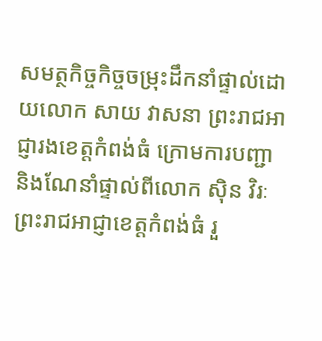សមត្ថកិច្ចកិច្ចចម្រុះដឹកនាំផ្ទាល់ដោយលោក សាយ វាសនា ព្រះរាជអាជ្ញារងខេត្តកំពង់ធំ ក្រោមការបញ្ជា និងណែនាំផ្ទាល់ពីលោក ស៊ិន វិរៈ ព្រះរាជអាជ្ញាខេត្តកំពង់ធំ រួ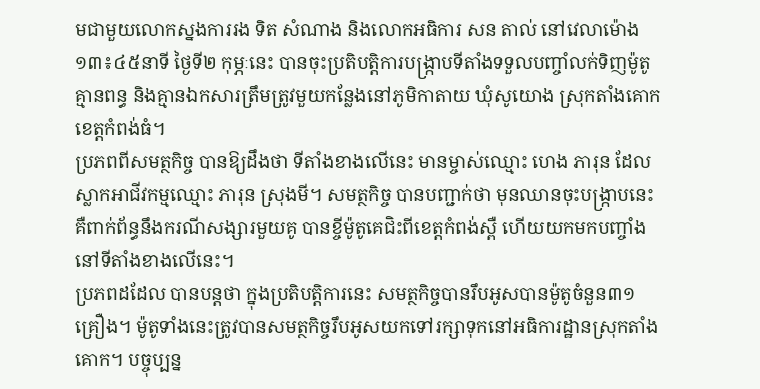មជាមួយលោកស្នងការរង ទិត សំណាង និងលោកអធិការ សន តាល់ នៅវេលាម៉ោង ១៣៖៤៥នាទី ថ្ងៃទី២ កុម្ភៈនេះ បានចុះប្រតិបត្តិការបង្រ្កាបទីតាំងទទួលបញ្ចាំលក់ទិញម៉ូតូគ្មានពន្ធ និងគ្មានឯកសារត្រឹមត្រូវមួយកន្លែងនៅភូមិកាតាយ ឃុំសូយោង ស្រុកតាំងគោក ខេត្តកំពង់ធំ។
ប្រភពពីសមត្ថកិច្ច បានឱ្យដឹងថា ទីតាំងខាងលើនេះ មានម្ចាស់ឈ្មោះ ហេង ភារុន ដែលស្លាកអាជីវកម្មឈ្មោះ ភារុន ស្រុងមី។ សមត្ថកិច្ច បានបញ្ជាក់ថា មុនឈានចុះបង្ក្រាបនេះគឺពាក់ព័ន្ធនឹងករណីសង្សារមួយគូ បានខ្ចីម៉ូតូគេជិះពីខេត្តកំពង់ស្ពឺ ហើយយកមកបញ្ចាំងនៅទីតាំងខាងលើនេះ។
ប្រភពដដែល បានបន្តថា ក្នុងប្រតិបត្តិការនេះ សមត្ថកិច្ចបានរឹបអូសបានម៉ូតូចំនួន៣១គ្រឿង។ ម៉ូតូទាំងនេះត្រូវបានសមត្ថកិច្ចរឹបអូសយកទៅរក្សាទុកនៅអធិការដ្ឋានស្រុកតាំងគោក។ បច្ចុប្បន្ន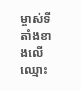ម្ចាស់ទីតាំងខាងលើឈ្មោះ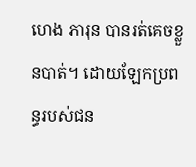ហេង ភារុន បានរត់គេចខ្លួនបាត់។ ដោយឡែកប្រពន្ធរបស់ជន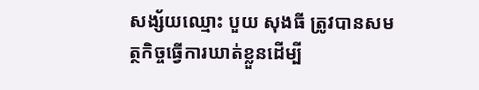សង្ស័យឈ្មោះ បួយ សុងធី ត្រូវបានសមត្ថកិច្ចធ្វើការឃាត់ខ្លួនដើម្បី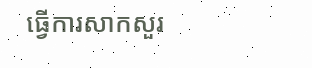ធ្វើការសាកសួរ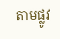តាមផ្លូវ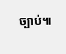ច្បាប់៕